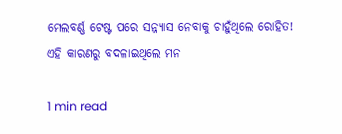ମେଲବର୍ଣ୍ଣ ଟେଷ୍ଟ ପରେ ସନ୍ନ୍ୟାସ ନେବାକୁ ଚାହୁଁଥିଲେ ରୋହିତ! ଏହି କାରଣରୁ ବଦଳାଇଥିଲେ ମନ

1 min read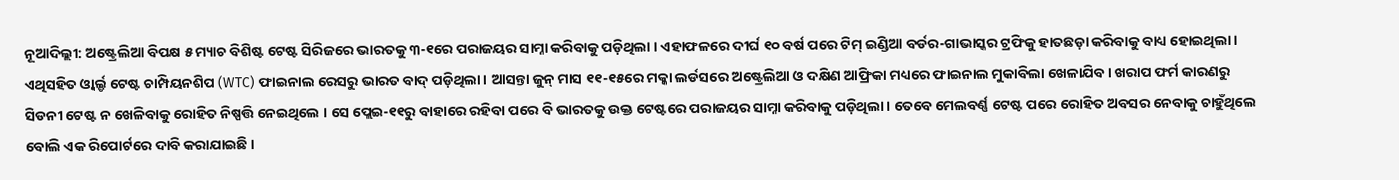ନୂଆଦିଲ୍ଲୀ: ଅଷ୍ଟ୍ରେଲିଆ ବିପକ୍ଷ ୫ ମ୍ୟାଚ ବିଶିଷ୍ଟ ଟେଷ୍ଟ ସିରିଜରେ ଭାରତକୁ ୩-୧ରେ ପରାଜୟର ସାମ୍ନା କରିବାକୁ ପଡ଼ିଥିଲା । ଏହାଫଳରେ ଦୀର୍ଘ ୧୦ ବର୍ଷ ପରେ ଟିମ୍ ଇଣ୍ଡିଆ ବର୍ଡର-ଗାଭାସ୍କର ଟ୍ରଫିକୁ ହାତଛଡ଼ା କରିବାକୁ ବାଧ୍ୟ ହୋଇଥିଲା । ଏଥିସହିତ ଓ୍ବାର୍ଲ୍ଡ ଟେଷ୍ଟ ଚାମ୍ପିୟନଶିପ (WTC) ଫାଇନାଲ ରେସରୁ ଭାରତ ବାଦ୍ ପଡ଼ିଥିଲା । ଆସନ୍ତା ଜୁନ୍ ମାସ ୧୧-୧୫ରେ ମକ୍କା ଲର୍ଡସରେ ଅଷ୍ଟ୍ରେଲିଆ ଓ ଦକ୍ଷିଣ ଆଫ୍ରିକା ମଧ୍ୟରେ ଫାଇନାଲ ମୁକାବିଲା ଖେଳାଯିବ । ଖରାପ ଫର୍ମ କାରଣରୁ ସିଡନୀ ଟେଷ୍ଟ ନ ଖେଳିବାକୁ ରୋହିତ ନିଷ୍ପତ୍ତି ନେଇଥିଲେ । ସେ ପ୍ଲେଇ-୧୧ରୁ ବାହାରେ ରହିବା ପରେ ବି ଭାରତକୁ ଉକ୍ତ ଟେଷ୍ଟରେ ପରାଜୟର ସାମ୍ନା କରିବାକୁ ପଡ଼ିଥିଲା । ତେବେ ମେଲବର୍ଣ୍ଣ ଟେଷ୍ଟ ପରେ ରୋହିତ ଅବସର ନେବାକୁ ଚାହୁଁଥିଲେ ବୋଲି ଏକ ରିପୋର୍ଟରେ ଦାବି କରାଯାଇଛି ।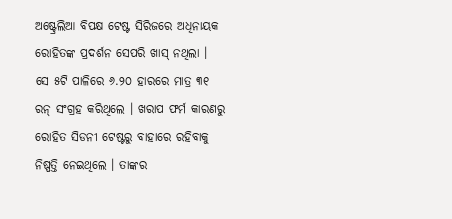ଅଷ୍ଟ୍ରେଲିଆ ବିପକ୍ଷ ଟେଷ୍ଟ ସିରିଜରେ ଅଧିନାୟକ ରୋହିତଙ୍କ ପ୍ରଦର୍ଶନ ସେପରି ଖାସ୍ ନଥିଲା । ସେ ୫ଟି ପାଳିରେ ୬.୨୦ ହାରରେ ମାତ୍ର ୩୧ ରନ୍ ସଂଗ୍ରହ କରିଥିଲେ । ଖରାପ ଫର୍ମ କାରଣରୁ ରୋହିତ ସିଡନୀ ଟେଷ୍ଟରୁ ବାହାରେ ରହିବାକୁ ନିଷ୍ପତ୍ତି ନେଇଥିଲେ । ତାଙ୍କର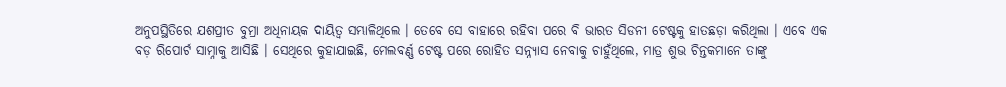ଅନୁପସ୍ଥିତିରେ ଯଶପ୍ରୀତ ବୁମ୍ରା ଅଧିନାୟକ ଦାୟିତ୍ବ ସମ୍ଭାଳିଥିଲେ । ତେବେ ସେ ବାହାରେ ରହିବା ପରେ ବି ଭାରତ ସିଡନୀ ଟେଷ୍ଟକୁ ହାତଛଡ଼ା କରିଥିଲା । ଏବେ ଏକ ବଡ଼ ରିପୋର୍ଟ ସାମ୍ନାକୁ ଆସିଛି । ସେଥିରେ କୁହାଯାଇଛି, ମେଲବର୍ଣ୍ଣ ଟେଷ୍ଟ ପରେ ରୋହିତ ସନ୍ନ୍ୟାସ ନେବାକୁ ଚାହୁଁଥିଲେ, ମାତ୍ର ଶୁଭ ଚିନ୍ତକମାନେ ତାଙ୍କୁ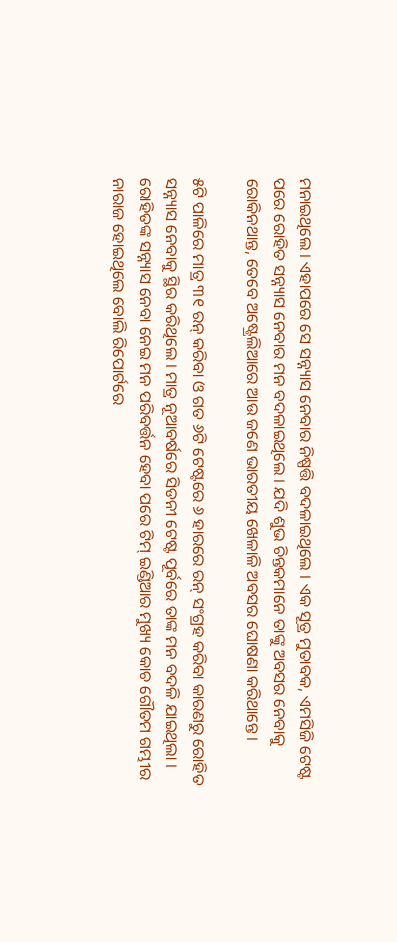ମନାଇଥିଲେ । ଏହାପରେ ସେ ସନ୍ନ୍ୟାସ ନେବାର ନିଷ୍ପତ୍ତି ବଦଳାଇଥିଲେ । ଏକ ସୂତ୍ର ମୁତାବକ, ଏମସିଜି ଟେଷ୍ଟ ପରେ ରୋହିତ ସନ୍ନ୍ୟାସ ନେବାର ମନ ବଦଳାଇଥିଲେ । ଯଦି ଶୁଭ ଚିନ୍ତକମାନେ ତାଙ୍କୁ ଅବସର ନେବାକୁ ରୋକିନଥାନ୍ତ, ତେବେ ଅଷ୍ଟ୍ରେଲିଆରେ ଆଉ ଜଣେ ଭାରତୀୟ ଖେଳାଳି ଅବସର ଘୋଷଣା କରିଥାନ୍ତେ ।

୫ଟି ପାଳିରେ ମାତ୍ର ୩୧ ରନ୍ କରିବା ଓ ଗତ ୬ଟି ଟେଷ୍ଟରେ ୬ ହାରରେ ରନ୍ ସଂଗ୍ରହ କରିବା କାରଣରୁ ରୋହିତ ସନ୍ନ୍ୟାସ ନେବାକୁ ସ୍ଥିର କରିଥିଲେ । ମାତ୍ର ନୂଆବର୍ଷରେ ସିଡନୀ ଟେଷ୍ଟ ପୂର୍ବରେ ତାଙ୍କ ମନ ବଦଳି ଯାଇଥିଲା । ରୋହିତଙ୍କ ସନ୍ନ୍ୟାସ ନେବା ନେଇ ମନ ପରିବର୍ତ୍ତନ ହେବା ପରେ ଟିମ୍ ଇଣ୍ଡିଆର ମୁଖ୍ୟ କୋଚ ଗୌତମ ଗମ୍ଭୀର ନାରାଜ ହୋଇଥିଲେ ବୋଲି ରିପୋର୍ଟରେ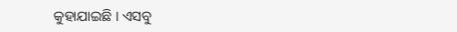କୁହାଯାଇଛି । ଏସବୁ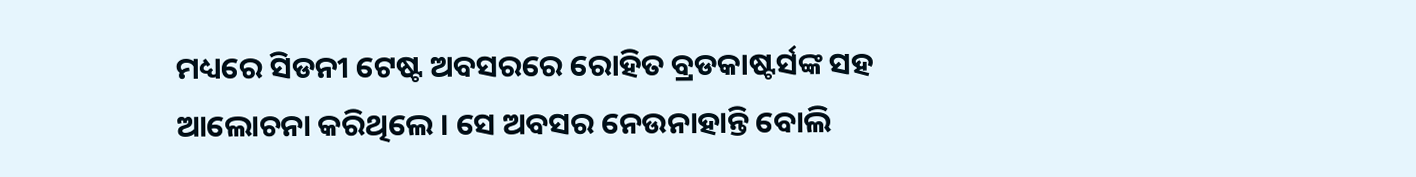ମଧ୍ୟରେ ସିଡନୀ ଟେଷ୍ଟ ଅବସରରେ ରୋହିତ ବ୍ରଡକାଷ୍ଟର୍ସଙ୍କ ସହ ଆଲୋଚନା କରିଥିଲେ । ସେ ଅବସର ନେଉନାହାନ୍ତି ବୋଲି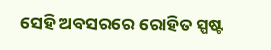ସେହି ଅବସରରେ ରୋହିତ ସ୍ପଷ୍ଟ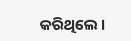କରିଥିଲେ ।